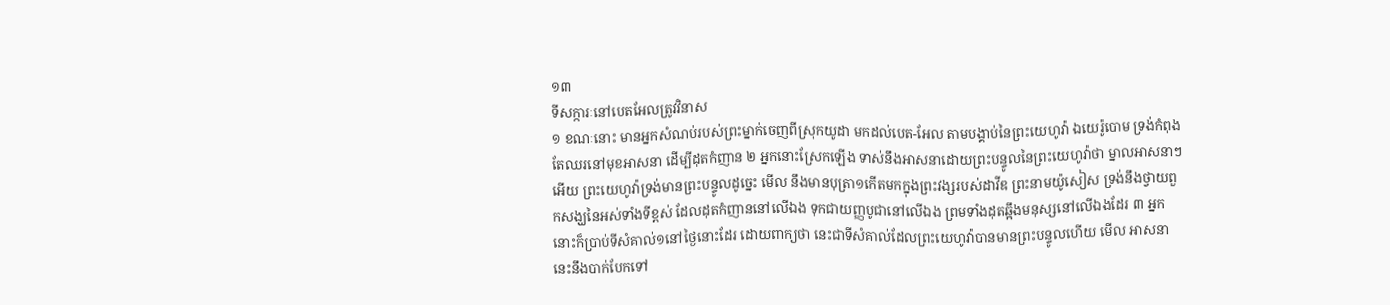១៣
ទីសក្ការៈនៅបេតអែលត្រូវវិនាស
១ ខណៈនោះ មានអ្នកសំណប់របស់ព្រះម្នាក់ចេញពីស្រុកយូដា មកដល់បេត-អែល តាមបង្គាប់នៃព្រះយេហូវ៉ា ឯយេរ៉ូបោម ទ្រង់កំពុងតែឈរនៅមុខអាសនា ដើម្បីដុតកំញាន ២ អ្នកនោះស្រែកឡើង ទាស់នឹងអាសនាដោយព្រះបន្ទូលនៃព្រះយេហូវ៉ាថា ម្នាលអាសនាៗអើយ ព្រះយេហូវ៉ាទ្រង់មានព្រះបន្ទូលដូច្នេះ មើល នឹងមានបុត្រា១កើតមកក្នុងព្រះវង្សរបស់ដាវីឌ ព្រះនាមយ៉ូសៀស ទ្រង់នឹងថ្វាយពួកសង្ឃនៃអស់ទាំងទីខ្ពស់ ដែលដុតកំញាននៅលើឯង ទុកជាយញ្ញបូជានៅលើឯង ព្រមទាំងដុតឆ្អឹងមនុស្សនៅលើឯងដែរ ៣ អ្នកនោះក៏ប្រាប់ទីសំគាល់១នៅថ្ងៃនោះដែរ ដោយពាក្យថា នេះជាទីសំគាល់ដែលព្រះយេហូវ៉ាបានមានព្រះបន្ទូលហើយ មើល អាសនានេះនឹងបាក់បែកទៅ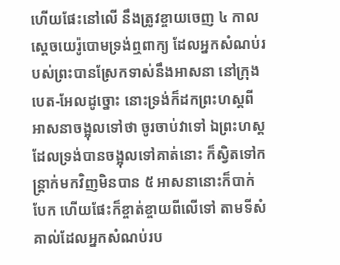ហើយផែះនៅលើ នឹងត្រូវខ្ចាយចេញ ៤ កាលស្តេចយេរ៉ូបោមទ្រង់ឮពាក្យ ដែលអ្នកសំណប់របស់ព្រះបានស្រែកទាស់នឹងអាសនា នៅក្រុងបេត-អែលដូច្នោះ នោះទ្រង់ក៏ដកព្រះហស្តពីអាសនាចង្អុលទៅថា ចូរចាប់វាទៅ ឯព្រះហស្តដែលទ្រង់បានចង្អុលទៅគាត់នោះ ក៏ស្វិតទៅកន្ត្រាក់មកវិញមិនបាន ៥ អាសនានោះក៏បាក់បែក ហើយផែះក៏ខ្ចាត់ខ្ចាយពីលើទៅ តាមទីសំគាល់ដែលអ្នកសំណប់រប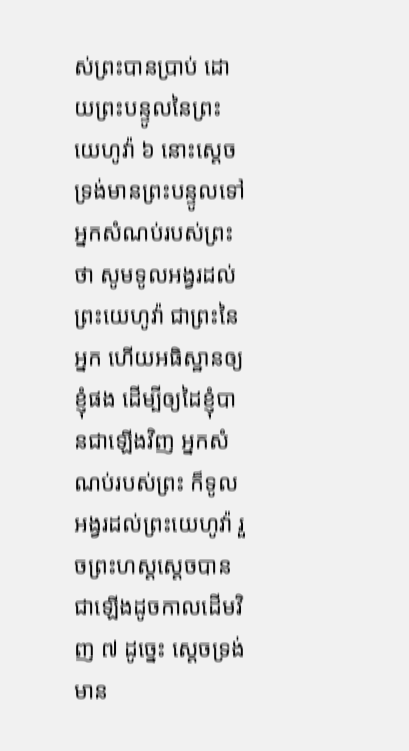ស់ព្រះបានប្រាប់ ដោយព្រះបន្ទូលនៃព្រះយេហូវ៉ា ៦ នោះស្តេចទ្រង់មានព្រះបន្ទូលទៅអ្នកសំណប់របស់ព្រះថា សូមទូលអង្វរដល់ព្រះយេហូវ៉ា ជាព្រះនៃអ្នក ហើយអធិស្ឋានឲ្យខ្ញុំផង ដើម្បីឲ្យដៃខ្ញុំបានជាឡើងវិញ អ្នកសំណប់របស់ព្រះ ក៏ទូលអង្វរដល់ព្រះយេហូវ៉ា រួចព្រះហស្តស្តេចបានជាឡើងដូចកាលដើមវិញ ៧ ដូច្នេះ ស្តេចទ្រង់មាន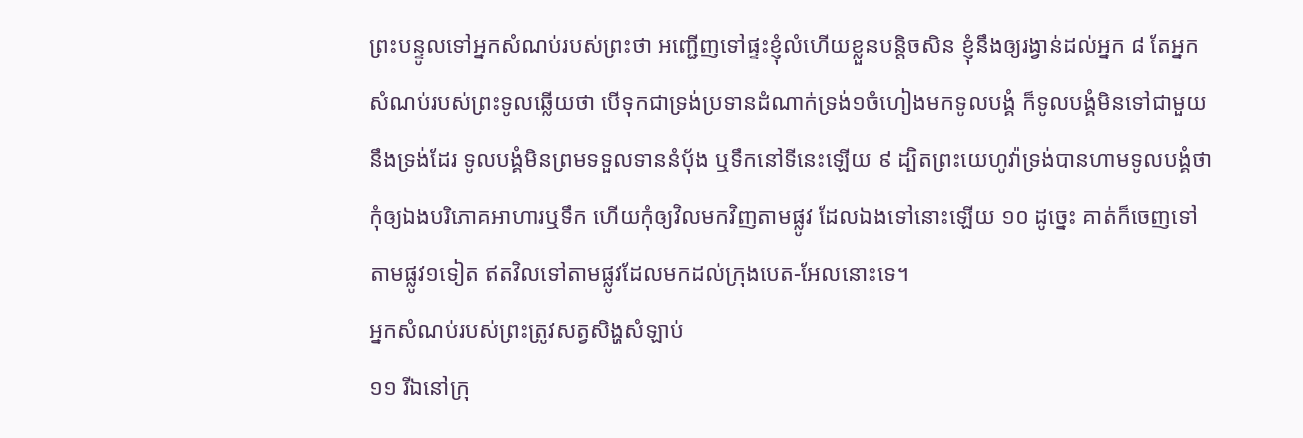ព្រះបន្ទូលទៅអ្នកសំណប់របស់ព្រះថា អញ្ជើញទៅផ្ទះខ្ញុំលំហើយខ្លួនបន្តិចសិន ខ្ញុំនឹងឲ្យរង្វាន់ដល់អ្នក ៨ តែអ្នកសំណប់របស់ព្រះទូលឆ្លើយថា បើទុកជាទ្រង់ប្រទានដំណាក់ទ្រង់១ចំហៀងមកទូលបង្គំ ក៏ទូលបង្គំមិនទៅជាមួយនឹងទ្រង់ដែរ ទូលបង្គំមិនព្រមទទួលទាននំបុ័ង ឬទឹកនៅទីនេះឡើយ ៩ ដ្បិតព្រះយេហូវ៉ាទ្រង់បានហាមទូលបង្គំថា កុំឲ្យឯងបរិភោគអាហារឬទឹក ហើយកុំឲ្យវិលមកវិញតាមផ្លូវ ដែលឯងទៅនោះឡើយ ១០ ដូច្នេះ គាត់ក៏ចេញទៅតាមផ្លូវ១ទៀត ឥតវិលទៅតាមផ្លូវដែលមកដល់ក្រុងបេត-អែលនោះទេ។
អ្នកសំណប់របស់ព្រះត្រូវសត្វសិង្ហសំឡាប់
១១ រីឯនៅក្រុ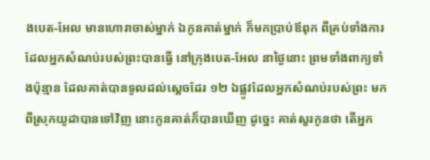ងបេត-អែល មានហោរាចាស់ម្នាក់ ឯកូនគាត់ម្នាក់ ក៏មកប្រាប់ឪពុក ពីគ្រប់ទាំងការ ដែលអ្នកសំណប់របស់ព្រះបានធ្វើ នៅក្រុងបេត-អែល នាថ្ងៃនោះ ព្រមទាំងពាក្យទាំងប៉ុន្មាន ដែលគាត់បានទូលដល់ស្តេចដែរ ១២ ឯផ្លូវដែលអ្នកសំណប់របស់ព្រះ មកពីស្រុកយូដាបានទៅវិញ នោះកូនគាត់ក៏បានឃើញ ដូច្នេះ គាត់សួរកូនថា តើអ្នក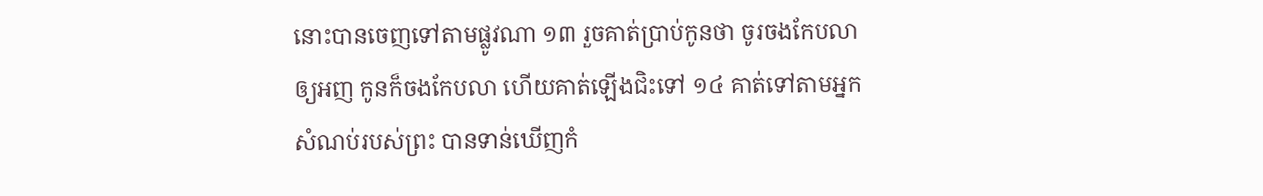នោះបានចេញទៅតាមផ្លូវណា ១៣ រួចគាត់ប្រាប់កូនថា ចូរចងកែបលាឲ្យអញ កូនក៏ចងកែបលា ហើយគាត់ឡើងជិះទៅ ១៤ គាត់ទៅតាមអ្នកសំណប់របស់ព្រះ បានទាន់ឃើញកំ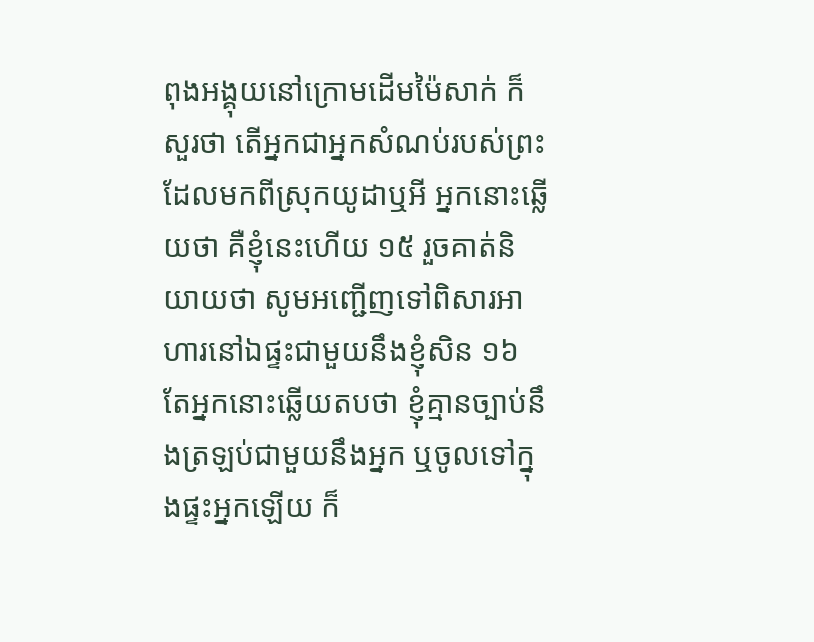ពុងអង្គុយនៅក្រោមដើមម៉ៃសាក់ ក៏សួរថា តើអ្នកជាអ្នកសំណប់របស់ព្រះ ដែលមកពីស្រុកយូដាឬអី អ្នកនោះឆ្លើយថា គឺខ្ញុំនេះហើយ ១៥ រួចគាត់និយាយថា សូមអញ្ជើញទៅពិសារអាហារនៅឯផ្ទះជាមួយនឹងខ្ញុំសិន ១៦ តែអ្នកនោះឆ្លើយតបថា ខ្ញុំគ្មានច្បាប់នឹងត្រឡប់ជាមួយនឹងអ្នក ឬចូលទៅក្នុងផ្ទះអ្នកឡើយ ក៏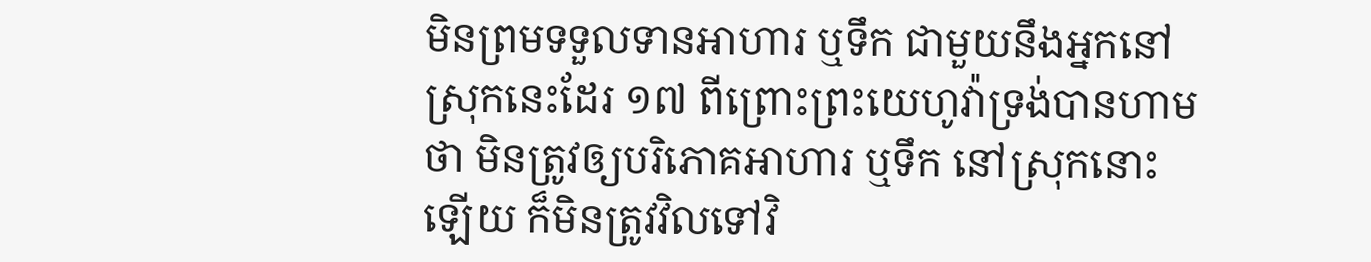មិនព្រមទទួលទានអាហារ ឬទឹក ជាមួយនឹងអ្នកនៅស្រុកនេះដែរ ១៧ ពីព្រោះព្រះយេហូវ៉ាទ្រង់បានហាមថា មិនត្រូវឲ្យបរិភោគអាហារ ឬទឹក នៅស្រុកនោះឡើយ ក៏មិនត្រូវវិលទៅវិ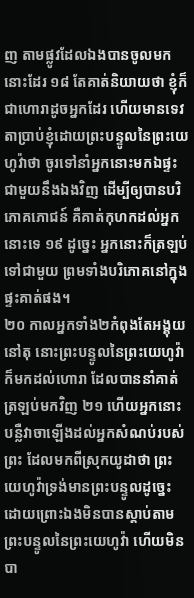ញ តាមផ្លូវដែលឯងបានចូលមកនោះដែរ ១៨ តែគាត់និយាយថា ខ្ញុំក៏ជាហោរាដូចអ្នកដែរ ហើយមានទេវតាប្រាប់ខ្ញុំដោយព្រះបន្ទូលនៃព្រះយេហូវ៉ាថា ចូរទៅនាំអ្នកនោះមកឯផ្ទះជាមួយនឹងឯងវិញ ដើម្បីឲ្យបានបរិភោគភោជន៍ គឺគាត់កុហកដល់អ្នកនោះទេ ១៩ ដូច្នេះ អ្នកនោះក៏ត្រឡប់ទៅជាមួយ ព្រមទាំងបរិភោគនៅក្នុងផ្ទះគាត់ផង។
២០ កាលអ្នកទាំង២កំពុងតែអង្គុយនៅតុ នោះព្រះបន្ទូលនៃព្រះយេហូវ៉ា ក៏មកដល់ហោរា ដែលបាននាំគាត់ត្រឡប់មកវិញ ២១ ហើយអ្នកនោះបន្លឺវាចាឡើងដល់អ្នកសំណប់របស់ព្រះ ដែលមកពីស្រុកយូដាថា ព្រះយេហូវ៉ាទ្រង់មានព្រះបន្ទូលដូច្នេះ ដោយព្រោះឯងមិនបានស្តាប់តាមព្រះបន្ទូលនៃព្រះយេហូវ៉ា ហើយមិនបា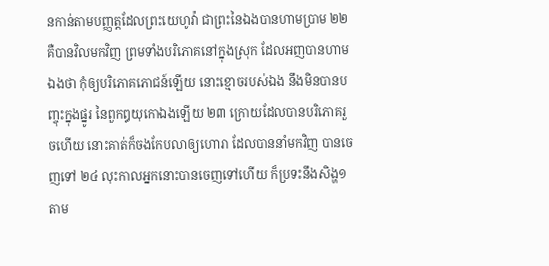នកាន់តាមបញ្ញត្តដែលព្រះយេហូវ៉ា ជាព្រះនៃឯងបានហាមប្រាម ២២ គឺបានវិលមកវិញ ព្រមទាំងបរិភោគនៅក្នុងស្រុក ដែលអញបានហាមឯងថា កុំឲ្យបរិភោគភោជន៍ឡើយ នោះខ្មោចរបស់ឯង នឹងមិនបានបញ្ចុះក្នុងផ្នូរ នៃពួកឰយុកោឯងឡើយ ២៣ ក្រោយដែលបានបរិភោគរួចហើយ នោះគាត់ក៏ចងកែបលាឲ្យហោរា ដែលបាននាំមកវិញ បានចេញទៅ ២៤ លុះកាលអ្នកនោះបានចេញទៅហើយ ក៏ប្រទះនឹងសិង្ហ១ តាម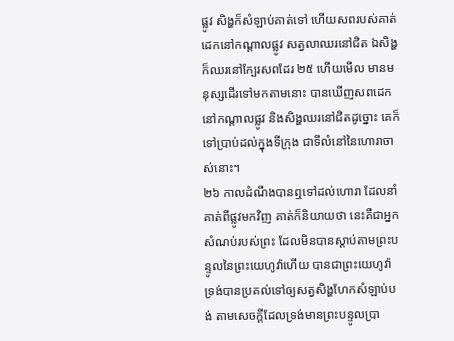ផ្លូវ សិង្ហក៏សំឡាប់គាត់ទៅ ហើយសពរបស់គាត់ដេកនៅកណ្តាលផ្លូវ សត្វលាឈរនៅជិត ឯសិង្ហក៏ឈរនៅក្បែរសពដែរ ២៥ ហើយមើល មានមនុស្សដើរទៅមកតាមនោះ បានឃើញសពដេកនៅកណ្តាលផ្លូវ និងសិង្ហឈរនៅជិតដូច្នោះ គេក៏ទៅប្រាប់ដល់ក្នុងទីក្រុង ជាទីលំនៅនៃហោរាចាស់នោះ។
២៦ កាលដំណឹងបានឮទៅដល់ហោរា ដែលនាំគាត់ពីផ្លូវមកវិញ គាត់ក៏និយាយថា នេះគឺជាអ្នកសំណប់របស់ព្រះ ដែលមិនបានស្តាប់តាមព្រះបន្ទូលនៃព្រះយេហូវ៉ាហើយ បានជាព្រះយេហូវ៉ា ទ្រង់បានប្រគល់ទៅឲ្យសត្វសិង្ហហែកសំឡាប់បង់ តាមសេចក្តីដែលទ្រង់មានព្រះបន្ទូលប្រា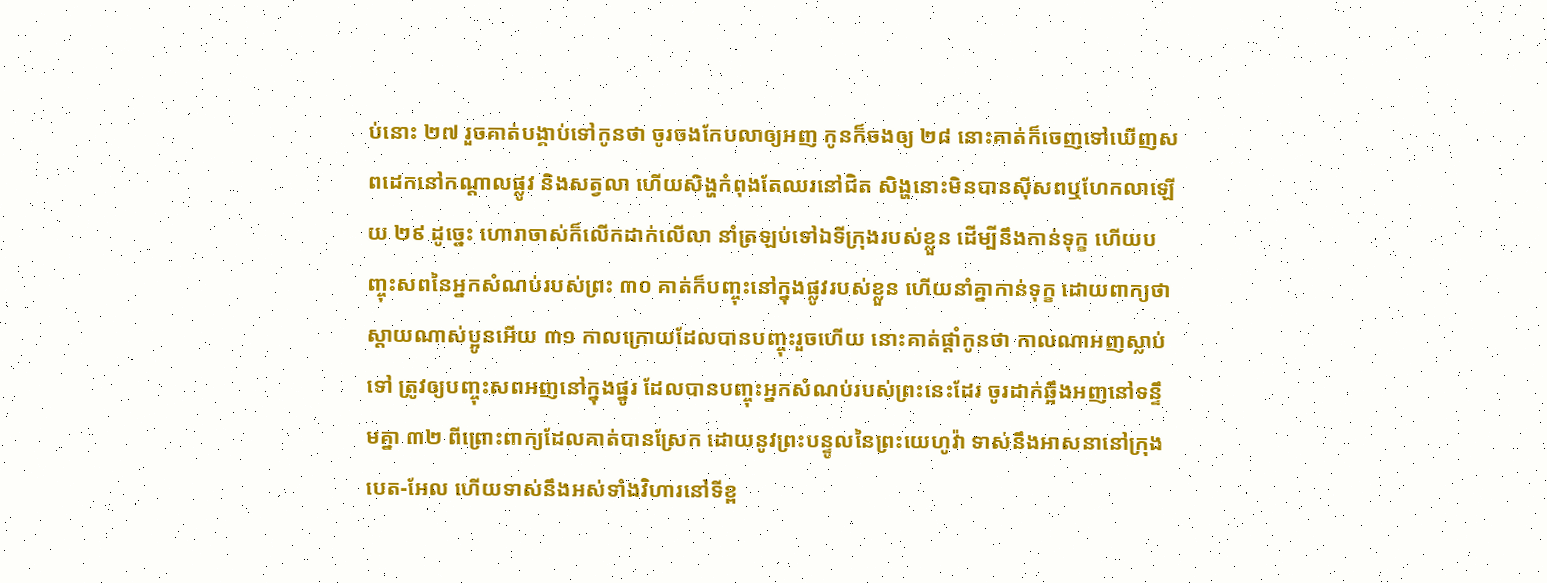ប់នោះ ២៧ រួចគាត់បង្គាប់ទៅកូនថា ចូរចងកែបលាឲ្យអញ កូនក៏ចងឲ្យ ២៨ នោះគាត់ក៏ចេញទៅឃើញសពដេកនៅកណ្តាលផ្លូវ និងសត្វលា ហើយសិង្ហកំពុងតែឈរនៅជិត សិង្ហនោះមិនបានស៊ីសពឬហែកលាឡើយ ២៩ ដូច្នេះ ហោរាចាស់ក៏លើកដាក់លើលា នាំត្រឡប់ទៅឯទីក្រុងរបស់ខ្លួន ដើម្បីនឹងកាន់ទុក្ខ ហើយបញ្ចុះសពនៃអ្នកសំណប់របស់ព្រះ ៣០ គាត់ក៏បញ្ចុះនៅក្នុងផ្លូវរបស់ខ្លួន ហើយនាំគ្នាកាន់ទុក្ខ ដោយពាក្យថា ស្តាយណាស់ប្អូនអើយ ៣១ កាលក្រោយដែលបានបញ្ចុះរួចហើយ នោះគាត់ផ្តាំកូនថា កាលណាអញស្លាប់ទៅ ត្រូវឲ្យបញ្ចុះសពអញនៅក្នុងផ្នូរ ដែលបានបញ្ចុះអ្នកសំណប់របស់ព្រះនេះដែរ ចូរដាក់ឆ្អឹងអញនៅទន្ទឹមគ្នា ៣២ ពីព្រោះពាក្យដែលគាត់បានស្រែក ដោយនូវព្រះបន្ទូលនៃព្រះយេហូវ៉ា ទាស់នឹងអាសនានៅក្រុងបេត-អែល ហើយទាស់នឹងអស់ទាំងវិហារនៅទីខ្ព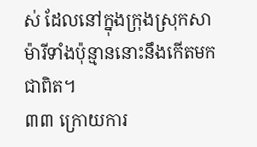ស់ ដែលនៅក្នុងក្រុងស្រុកសាម៉ារីទាំងប៉ុន្មាននោះនឹងកើតមកជាពិត។
៣៣ ក្រោយការ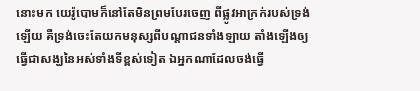នោះមក យេរ៉ូបោមក៏នៅតែមិនព្រមបែរចេញ ពីផ្លូវអាក្រក់របស់ទ្រង់ឡើយ គឺទ្រង់ចេះតែយកមនុស្សពីបណ្តាជនទាំងឡាយ តាំងឡើងឲ្យធ្វើជាសង្ឃនៃអស់ទាំងទីខ្ពស់ទៀត ឯអ្នកណាដែលចង់ធ្វើ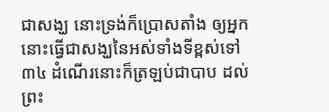ជាសង្ឃ នោះទ្រង់ក៏ប្រោសតាំង ឲ្យអ្នកនោះធ្វើជាសង្ឃនៃអស់ទាំងទីខ្ពស់ទៅ ៣៤ ដំណើរនោះក៏ត្រឡប់ជាបាប ដល់ព្រះ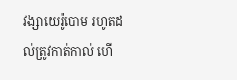វង្សាយេរ៉ូបោម រហូតដល់ត្រូវកាត់កាល់ ហើ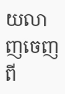យលាញចេញពី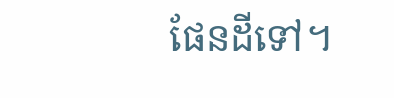ផែនដីទៅ។